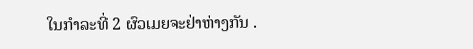ໃນກຳລະທີ່ 2 ຜົວເມຍຈະຢ່າຫ່າງກັນ .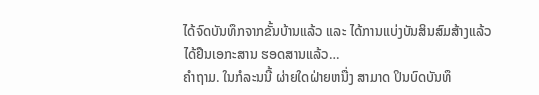ໄດ້ຈົດບັນທຶກຈາກຂັ້ນບ້ານແລ້ວ ແລະ ໄດ້ການແບ່ງບັນສິນສົມສ້າງແລ້ວ
ໄດ້ຢືນເອກະສານ ຮອດສານແລ້ວ…
ຄຳຖາມ. ໃນກໍລະນນີ້ ຜ່າຍໃດຝ່າຍຫນື່ງ ສາມາດ ປິນບົດບັນທຶ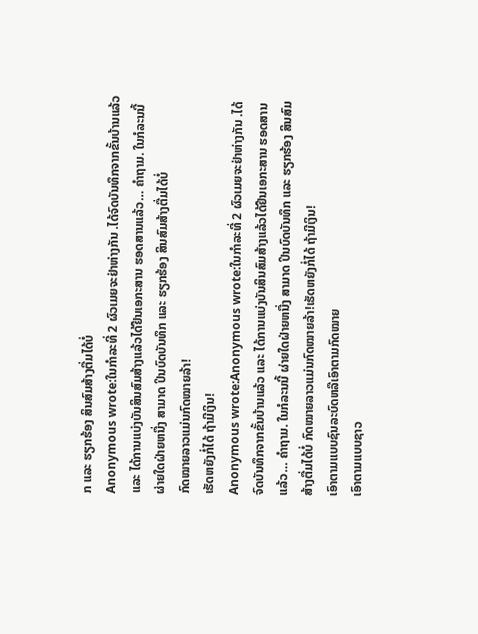ກ ແລະ ຮຽກຮ້ອງ ສິນສົມສ້າງຕື່ມໄດ້ບໍ່
Anonymous wrote:ໃນກຳລະທີ່ 2 ຜົວເມຍຈະຢ່າຫ່າງກັນ .ໄດ້ຈົດບັນທຶກຈາກຂັ້ນບ້ານແລ້ວ ແລະ ໄດ້ການແບ່ງບັນສິນສົມສ້າງແລ້ວໄດ້ຢືນເອກະສານ ຮອດສານແລ້ວ… ຄຳຖາມ. ໃນກໍລະນນີ້ ຜ່າຍໃດຝ່າຍຫນື່ງ ສາມາດ ປິນບົດບັນທຶກ ແລະ ຮຽກຮ້ອງ ສິນສົມສ້າງຕື່ມໄດ້ບໍ່
ກົດໝາຍລາວແມ່ນກົດໝາຍລ້າ!
ເຮັດຫຍັງກໍ່ໄດ້ ຖ້າມີເງິນ!
Anonymous wrote:Anonymous wrote:ໃນກຳລະທີ່ 2 ຜົວເມຍຈະຢ່າຫ່າງກັນ .ໄດ້ຈົດບັນທຶກຈາກຂັ້ນບ້ານແລ້ວ ແລະ ໄດ້ການແບ່ງບັນສິນສົມສ້າງແລ້ວໄດ້ຢືນເອກະສານ ຮອດສານແລ້ວ… ຄຳຖາມ. ໃນກໍລະນນີ້ ຜ່າຍໃດຝ່າຍຫນື່ງ ສາມາດ ປິນບົດບັນທຶກ ແລະ ຮຽກຮ້ອງ ສິນສົມສ້າງຕື່ມໄດ້ບໍ່ ກົດໝາຍລາວແມ່ນກົດໝາຍລ້າ!ເຮັດຫຍັງກໍ່ໄດ້ ຖ້າມີເງິນ!
ເອົາຕາມແບບຊົນລະບົດຫລືເອົາຕາມກົດໝາຍ
ເອົາຕາມແບບຊາວ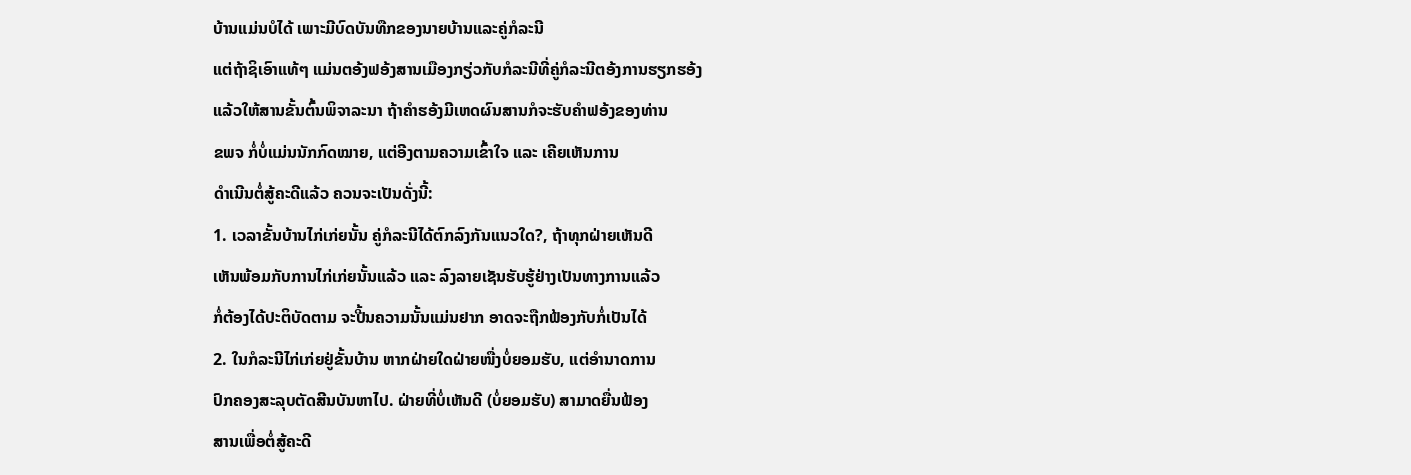ບ້ານແມ່ນບໍໄດ້ ເພາະມີບົດບັນທືກຂອງນາຍບ້ານແລະຄູ່ກໍລະນີ
ແຕ່ຖ້າຊິເອົາແທ້ໆ ແມ່ນຕອ້ງຟອ້ງສານເມືອງກຽ່ວກັບກໍລະນີທີ່ຄູ່ກໍລະນີຕອ້ງການຮຽກຮອ້ງ
ແລ້ວໃຫ້ສານຂັ້ນຕົ້ນພິຈາລະນາ ຖ້າຄຳຮອ້ງມີເຫດຜົນສານກໍຈະຮັບຄຳຟອ້ງຂອງທ່ານ
ຂພຈ ກໍ່ບໍ່ແມ່ນນັກກົດໝາຍ, ແຕ່ອີງຕາມຄວາມເຂົ້າໃຈ ແລະ ເຄີຍເຫັນການ
ດຳເນີນຕໍ່ສູ້ຄະດີແລ້ວ ຄວນຈະເປັນດັ່ງນີ້:
1. ເວລາຂັ້ນບ້ານໄກ່ເກ່ຍນັ້ນ ຄູ່ກໍລະນີໄດ້ຕົກລົງກັນແນວໃດ?, ຖ້າທຸກຝ່າຍເຫັນດີ
ເຫັນພ້ອມກັບການໄກ່ເກ່ຍນັ້ນແລ້ວ ແລະ ລົງລາຍເຊັນຮັບຮູ້ຢ່າງເປັນທາງການແລ້ວ
ກໍ່ຕ້ອງໄດ້ປະຕິບັດຕາມ ຈະປີ້ນຄວາມນັ້ນແມ່ນຢາກ ອາດຈະຖືກຟ້ອງກັບກໍ່ເປັນໄດ້
2. ໃນກໍລະນີໄກ່ເກ່ຍຢູ່ຂັ້ນບ້ານ ຫາກຝ່າຍໃດຝ່າຍໜື່ງບໍ່ຍອມຮັບ, ແຕ່ອຳນາດການ
ປົກຄອງສະລຸບຕັດສີນບັນຫາໄປ. ຝ່າຍທີ່ບໍ່ເຫັນດີ (ບໍ່ຍອມຮັບ) ສາມາດຍື່ນຟ້ອງ
ສານເພື່ອຕໍ່ສູ້ຄະດີ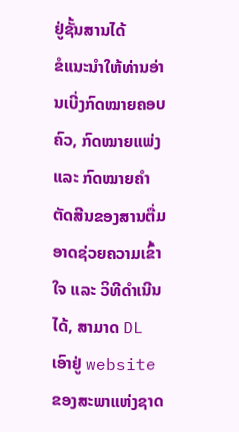ຢູ່ຊັ້ນສານໄດ້
ຂໍແນະນຳໃຫ້ທ່ານອ່ານເບີ່ງກົດໝາຍຄອບຄົວ, ກົດໝາຍແພ່ງ ແລະ ກົດໝາຍຄຳ
ຕັດສີນຂອງສານຕື່ມອາດຊ່ວຍຄວາມເຂົ້າໃຈ ແລະ ວິທີດຳເນີນໄດ້, ສາມາດ DL
ເອົາຢູ່ website ຂອງສະພາແຫ່ງຊາດ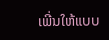ເພີ່ນໃຫ້ແບບ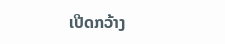ເປີດກວ້າງ